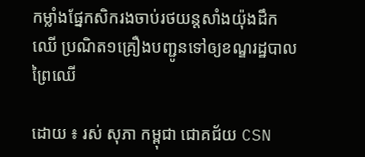កម្លាំងផ្នែកសិករងចាប់រថយន្តសាំងយ៉ុងដឹកឈើ ប្រណិត១គ្រឿងបញ្ជូនទៅឲ្យខណ្ឌរដ្ឋបាលព្រៃឈើ

ដោយ ៖ រស់ សុភា កម្ពុជា ជោគជ័យ CSN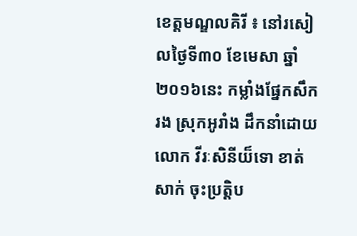ខេត្តមណ្ឌលគិរី ៖ នៅរសៀលថ្ងៃទី៣០ ខែមេសា ឆ្នាំ២០១៦នេះ កម្លាំងផ្នែកសឹករង ស្រុកអូរាំង ដឹកនាំដោយ
លោក វីរៈសិនីយ៏ទោ ខាត់ សាក់ ចុះប្រត្តិប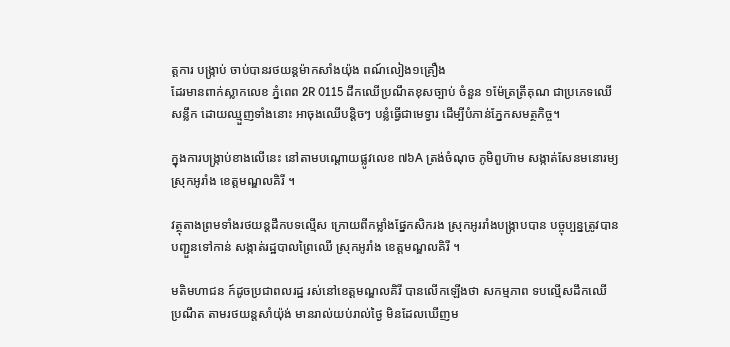ត្តការ បង្ក្រាប់ ចាប់បានរថយន្ដម៉ាកសាំងយ៉ុង ពណ៍លៀង១គ្រឿង
ដែរមានពាក់ស្លាកលេខ ភ្នំពេព 2R 0115 ដឹកឈើប្រណឹតខុសច្បាប់ ចំនួន ១ម៉ែត្រត្រីគុណ ជាប្រភេទឈើ
សន្លឹក ដោយឈ្មួញទាំងនោះ អាចុងឈើបន្តិចៗ បន្លំធ្វើជាមេទ្វារ ដើម្បីបំភាន់ភ្នែកសមត្ថកិច្ច។

ក្នុងការបង្ក្រាប់ខាងលើនេះ នៅតាមបណ្ដោយផ្លូវលេខ ៧៦A ត្រង់ចំណុច ភូមិពួហ៊ាម សង្កាត់សែនមនោរម្យ
ស្រុកអូរាំង ខេត្តមណ្ឌលគិរី ។

វត្ថុតាងព្រមទាំងរថយន្តដឹកបទល្មើស ក្រោយពីកម្លាំងផ្នែកសិករង ស្រុកអូររាំងបង្ក្រាបបាន បច្ចុប្បន្នត្រូវបាន
បញ្ជួនទៅកាន់ សង្កាត់រដ្ឋបាលព្រៃឈើ ស្រុកអូរាំង ខេត្តមណ្ឌលគិរី ។

មតិមហាជន ក៍ដូចប្រជាពលរដ្ឋ រស់នៅខេត្តមណ្ឌលគិរី បានលើកឡើងថា សកម្មភាព ទបល្មើសដឹកឈើ
ប្រណឹត តាមរថយន្តសាំយ៉ុង់ មានរាល់យប់រាល់ថ្ងៃ មិនដែលឃើញម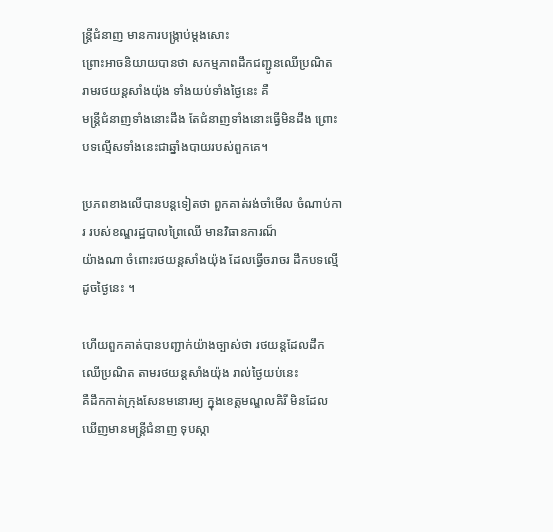ន្ត្រីជំនាញ មានការបង្ក្រាប់ម្តងសោះ
ព្រោះអាចនិយាយបានថា សកម្មភាពដឹកជញ្ជូនឈើប្រណិត រាមរថយន្តសាំងយ៉ុង ទាំងយប់ទាំងថ្ងៃនេះ គឺ
មន្ត្រីជំនាញទាំងនោះដឹង តែជំនាញទាំងនោះធ្វើមិនដឹង ព្រោះបទល្មើសទាំងនេះជាឆ្នាំងបាយរបស់ពួកគេ។

ប្រភពខាងលើបានបន្តទៀតថា ពួកគាត់រង់ចាំមើល ចំណាប់ការ របស់ខណ្ឌរដ្ឋបាលព្រៃឈើ មានវិធានការណ៏
យ៉ាងណា ចំពោះរថយន្តសាំងយ៉ុង ដែលធ្វើចរាចរ ដឹកបទល្មើដូចថ្ងៃនេះ ។

ហើយពួកគាត់បានបញ្ជាក់យ៉ាងច្បាស់ថា រថយន្តដែលដឹកឈើប្រណិត តាមរថយន្តសាំងយ៉ុង រាល់ថ្ងៃយប់នេះ
គឺដឹកកាត់ក្រុងសែនមនោរម្យ ក្នុងខេត្តមណ្ឌលគិរី មិនដែលឃើញមានមន្ត្រីជំនាញ ទុបស្កា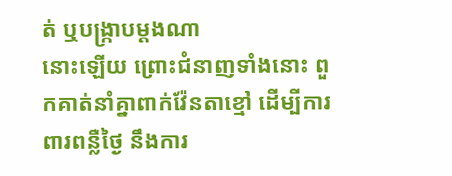ត់ ឬបង្ក្រាបម្តងណា
នោះឡើយ ព្រោះជំនាញទាំងនោះ ពួកគាត់នាំគ្នាពាក់វ៉ែនតាខ្មៅ ដើម្បីការពារពន្លឺថ្ងៃ នឹងការ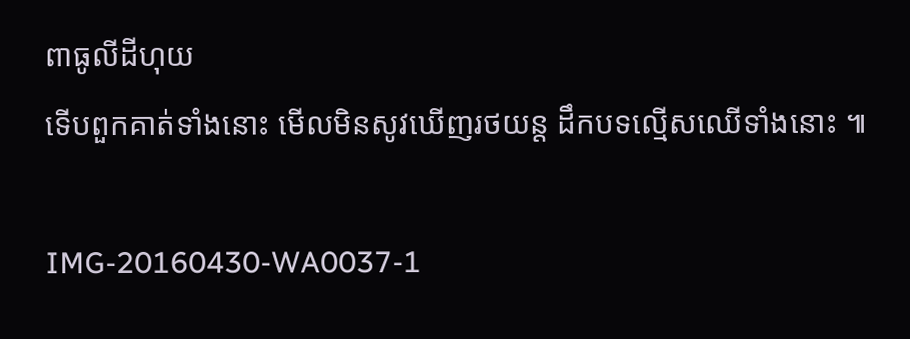ពាធូលីដីហុយ
ទើបពួកគាត់ទាំងនោះ មើលមិនសូវឃើញរថយន្ត ដឹកបទល្មើសឈើទាំងនោះ ៕

IMG-20160430-WA0037-1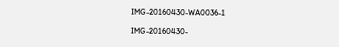IMG-20160430-WA0036-1

IMG-20160430-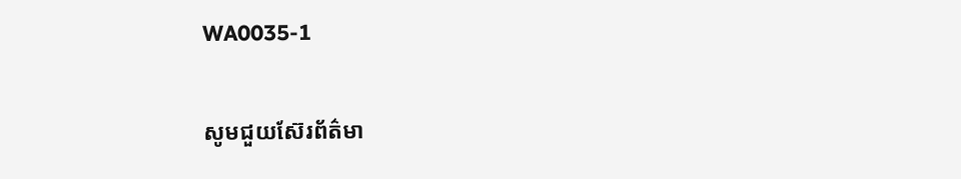WA0035-1

សូមជួយស៊ែរព័ត៌មា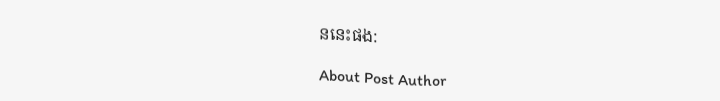ននេះផង:

About Post Author